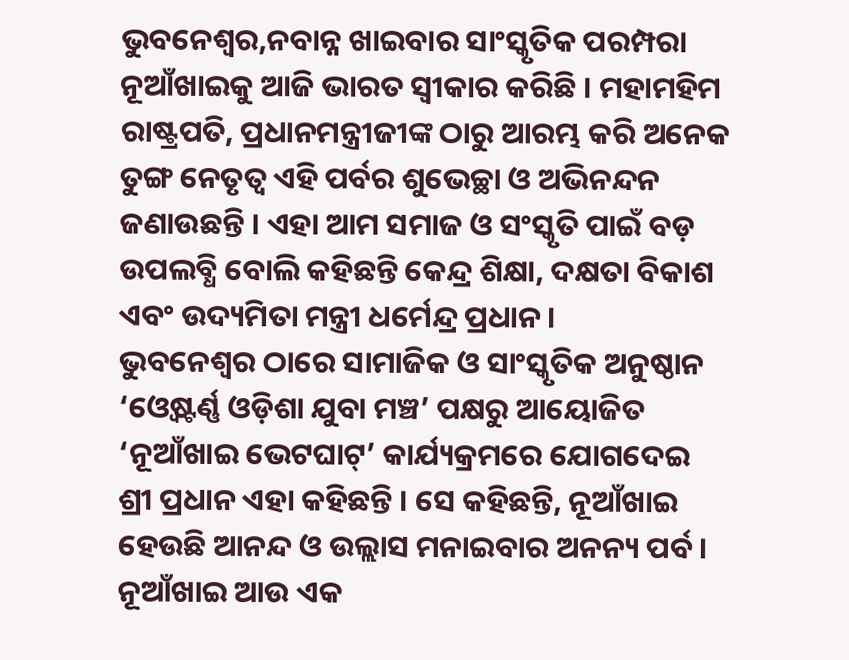ଭୁବନେଶ୍ୱର,ନବାନ୍ନ ଖାଇବାର ସାଂସ୍କୃତିକ ପରମ୍ପରା ନୂଆଁଖାଇକୁ ଆଜି ଭାରତ ସ୍ୱୀକାର କରିଛି । ମହାମହିମ ରାଷ୍ଟ୍ରପତି, ପ୍ରଧାନମନ୍ତ୍ରୀଜୀଙ୍କ ଠାରୁ ଆରମ୍ଭ କରି ଅନେକ ତୁଙ୍ଗ ନେତୃତ୍ୱ ଏହି ପର୍ବର ଶୁଭେଚ୍ଛା ଓ ଅଭିନନ୍ଦନ ଜଣାଉଛନ୍ତି । ଏହା ଆମ ସମାଜ ଓ ସଂସ୍କୃତି ପାଇଁ ବଡ଼ ଉପଲବ୍ଧି ବୋଲି କହିଛନ୍ତି କେନ୍ଦ୍ର ଶିକ୍ଷା, ଦକ୍ଷତା ବିକାଶ ଏବଂ ଉଦ୍ୟମିତା ମନ୍ତ୍ରୀ ଧର୍ମେନ୍ଦ୍ର ପ୍ରଧାନ ।
ଭୁବନେଶ୍ୱର ଠାରେ ସାମାଜିକ ଓ ସାଂସ୍କୃତିକ ଅନୁଷ୍ଠାନ ‘ଓ୍ୱେଷ୍ଟର୍ଣ୍ଣ ଓଡ଼ିଶା ଯୁବା ମଞ୍ଚ’ ପକ୍ଷରୁ ଆୟୋଜିତ ‘ନୂଆଁଖାଇ ଭେଟଘାଟ୍’ କାର୍ଯ୍ୟକ୍ରମରେ ଯୋଗଦେଇ ଶ୍ରୀ ପ୍ରଧାନ ଏହା କହିଛନ୍ତି । ସେ କହିଛନ୍ତି, ନୂଆଁଖାଇ ହେଉଛି ଆନନ୍ଦ ଓ ଉଲ୍ଲାସ ମନାଇବାର ଅନନ୍ୟ ପର୍ବ । ନୂଆଁଖାଇ ଆଉ ଏକ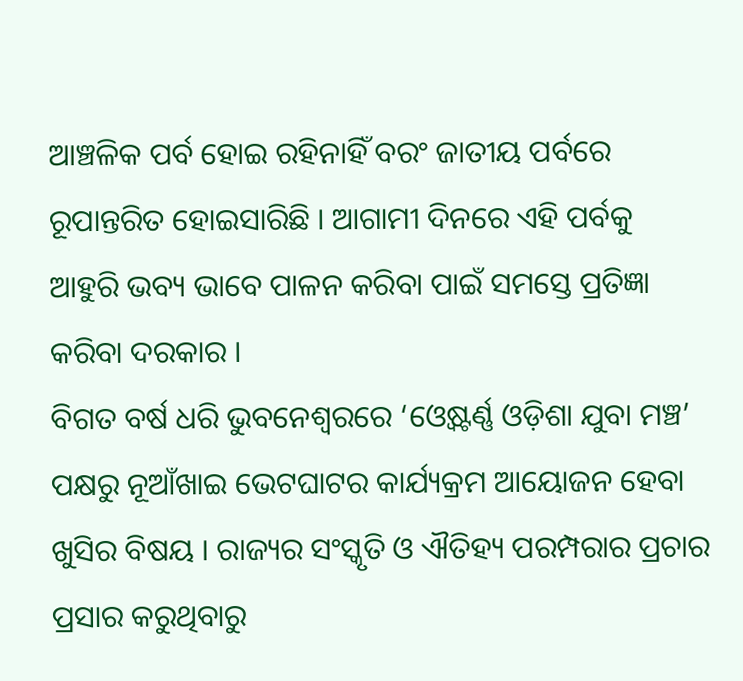ଆଞ୍ଚଳିକ ପର୍ବ ହୋଇ ରହିନାହିଁ ବରଂ ଜାତୀୟ ପର୍ବରେ ରୂପାନ୍ତରିତ ହୋଇସାରିଛି । ଆଗାମୀ ଦିନରେ ଏହି ପର୍ବକୁ ଆହୁରି ଭବ୍ୟ ଭାବେ ପାଳନ କରିବା ପାଇଁ ସମସ୍ତେ ପ୍ରତିଜ୍ଞା କରିବା ଦରକାର ।
ବିଗତ ବର୍ଷ ଧରି ଭୁବନେଶ୍ୱରରେ ‘ଓ୍ୱେଷ୍ଟର୍ଣ୍ଣ ଓଡ଼ିଶା ଯୁବା ମଞ୍ଚ’ ପକ୍ଷରୁ ନୂଆଁଖାଇ ଭେଟଘାଟର କାର୍ଯ୍ୟକ୍ରମ ଆୟୋଜନ ହେବା ଖୁସିର ବିଷୟ । ରାଜ୍ୟର ସଂସ୍କୃତି ଓ ଐତିହ୍ୟ ପରମ୍ପରାର ପ୍ରଚାର ପ୍ରସାର କରୁଥିବାରୁ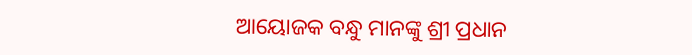ଆୟୋଜକ ବନ୍ଧୁ ମାନଙ୍କୁ ଶ୍ରୀ ପ୍ରଧାନ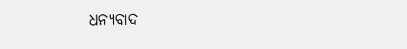ଧନ୍ୟବାଦ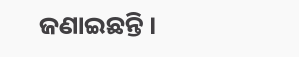ଜଣାଇଛନ୍ତି ।